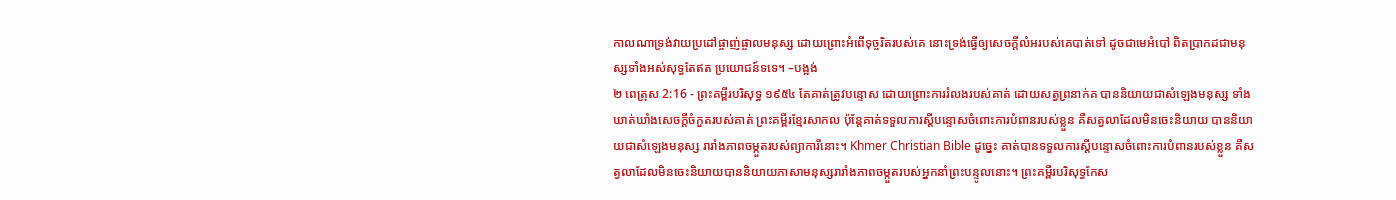កាលណាទ្រង់វាយប្រដៅផ្ចាញ់ផ្ចាលមនុស្ស ដោយព្រោះអំពើទុច្ចរិតរបស់គេ នោះទ្រង់ធ្វើឲ្យសេចក្ដីលំអរបស់គេបាត់ទៅ ដូចជាមេអំបៅ ពិតប្រាកដជាមនុស្សទាំងអស់សុទ្ធតែឥត ប្រយោជន៍ទទេ។ –បង្អង់
២ ពេត្រុស 2:16 - ព្រះគម្ពីរបរិសុទ្ធ ១៩៥៤ តែគាត់ត្រូវបន្ទោស ដោយព្រោះការរំលងរបស់គាត់ ដោយសត្វព្រនាក់គ បាននិយាយជាសំឡេងមនុស្ស ទាំងឃាត់ឃាំងសេចក្ដីចំកួតរបស់គាត់ ព្រះគម្ពីរខ្មែរសាកល ប៉ុន្តែគាត់ទទួលការស្ដីបន្ទោសចំពោះការបំពានរបស់ខ្លួន គឺសត្វលាដែលមិនចេះនិយាយ បាននិយាយជាសំឡេងមនុស្ស រារាំងភាពចម្កួតរបស់ព្យាការីនោះ។ Khmer Christian Bible ដូច្នេះ គាត់បានទទួលការស្ដីបន្ទោសចំពោះការបំពានរបស់ខ្លួន គឺសត្វលាដែលមិនចេះនិយាយបាននិយាយភាសាមនុស្សរារាំងភាពចម្កួតរបស់អ្នកនាំព្រះបន្ទូលនោះ។ ព្រះគម្ពីរបរិសុទ្ធកែស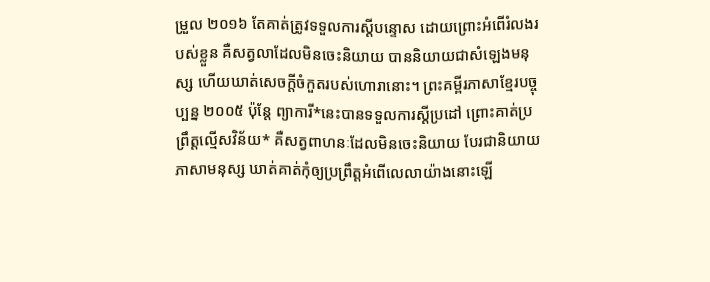ម្រួល ២០១៦ តែគាត់ត្រូវទទួលការស្ដីបន្ទោស ដោយព្រោះអំពើរំលងរបស់ខ្លួន គឺសត្វលាដែលមិនចេះនិយាយ បាននិយាយជាសំឡេងមនុស្ស ហើយឃាត់សេចក្ដីចំកួតរបស់ហោរានោះ។ ព្រះគម្ពីរភាសាខ្មែរបច្ចុប្បន្ន ២០០៥ ប៉ុន្តែ ព្យាការី*នេះបានទទួលការស្ដីប្រដៅ ព្រោះគាត់ប្រព្រឹត្តល្មើសវិន័យ* គឺសត្វពាហនៈដែលមិនចេះនិយាយ បែរជានិយាយភាសាមនុស្ស ឃាត់គាត់កុំឲ្យប្រព្រឹត្តអំពើលេលាយ៉ាងនោះឡើ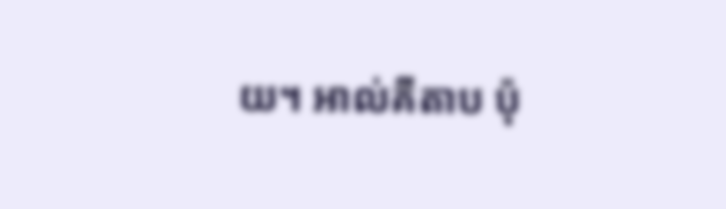យ។ អាល់គីតាប ប៉ុ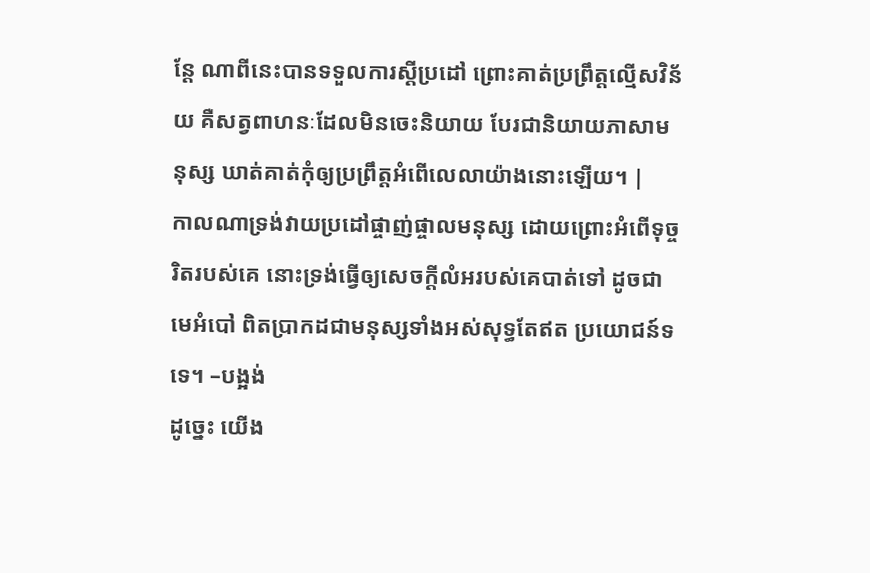ន្ដែ ណាពីនេះបានទទួលការស្ដីប្រដៅ ព្រោះគាត់ប្រព្រឹត្ដល្មើសវិន័យ គឺសត្វពាហនៈដែលមិនចេះនិយាយ បែរជានិយាយភាសាមនុស្ស ឃាត់គាត់កុំឲ្យប្រព្រឹត្ដអំពើលេលាយ៉ាងនោះឡើយ។ |
កាលណាទ្រង់វាយប្រដៅផ្ចាញ់ផ្ចាលមនុស្ស ដោយព្រោះអំពើទុច្ចរិតរបស់គេ នោះទ្រង់ធ្វើឲ្យសេចក្ដីលំអរបស់គេបាត់ទៅ ដូចជាមេអំបៅ ពិតប្រាកដជាមនុស្សទាំងអស់សុទ្ធតែឥត ប្រយោជន៍ទទេ។ –បង្អង់
ដូច្នេះ យើង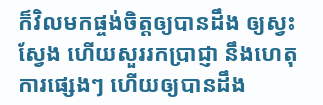ក៏វិលមកផ្ចង់ចិត្តឲ្យបានដឹង ឲ្យស្វះស្វែង ហើយសួររកប្រាជ្ញា នឹងហេតុការផ្សេងៗ ហើយឲ្យបានដឹង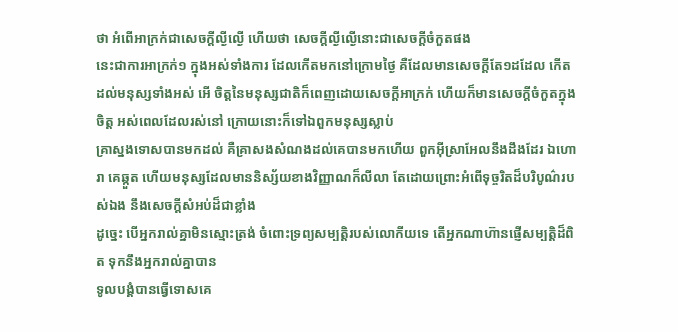ថា អំពើអាក្រក់ជាសេចក្ដីល្ងីល្ងើ ហើយថា សេចក្ដីល្ងីល្ងើនោះជាសេចក្ដីចំកួតផង
នេះជាការអាក្រក់១ ក្នុងអស់ទាំងការ ដែលកើតមកនៅក្រោមថ្ងៃ គឺដែលមានសេចក្ដីតែ១ដដែល កើតដល់មនុស្សទាំងអស់ អើ ចិត្តនៃមនុស្សជាតិក៏ពេញដោយសេចក្ដីអាក្រក់ ហើយក៏មានសេចក្ដីចំកួតក្នុងចិត្ត អស់ពេលដែលរស់នៅ ក្រោយនោះក៏ទៅឯពួកមនុស្សស្លាប់
គ្រាស្នងទោសបានមកដល់ គឺគ្រាសងសំណងដល់គេបានមកហើយ ពួកអ៊ីស្រាអែលនឹងដឹងដែរ ឯហោរា គេឆ្កួត ហើយមនុស្សដែលមាននិស្ស័យខាងវិញ្ញាណក៏លីលា តែដោយព្រោះអំពើទុច្ចរិតដ៏បរិបូណ៌របស់ឯង នឹងសេចក្ដីសំអប់ដ៏ជាខ្លាំង
ដូច្នេះ បើអ្នករាល់គ្នាមិនស្មោះត្រង់ ចំពោះទ្រព្យសម្បត្តិរបស់លោកីយទេ តើអ្នកណាហ៊ានផ្ញើសម្បត្តិដ៏ពិត ទុកនឹងអ្នករាល់គ្នាបាន
ទូលបង្គំបានធ្វើទោសគេ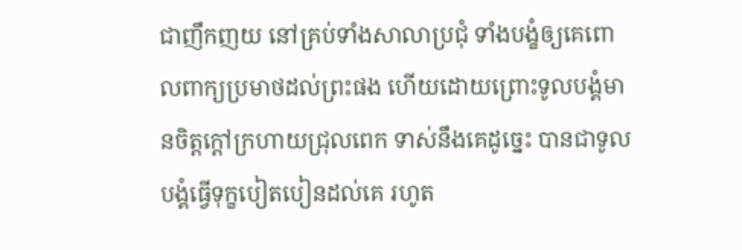ជាញឹកញយ នៅគ្រប់ទាំងសាលាប្រជុំ ទាំងបង្ខំឲ្យគេពោលពាក្យប្រមាថដល់ព្រះផង ហើយដោយព្រោះទូលបង្គំមានចិត្តក្តៅក្រហាយជ្រុលពេក ទាស់នឹងគេដូច្នេះ បានជាទូលបង្គំធ្វើទុក្ខបៀតបៀនដល់គេ រហូត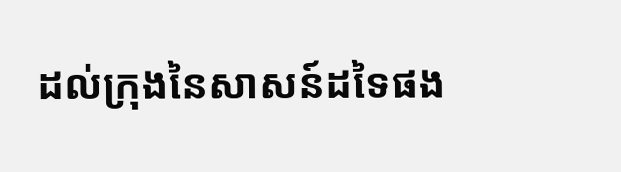ដល់ក្រុងនៃសាសន៍ដទៃផង